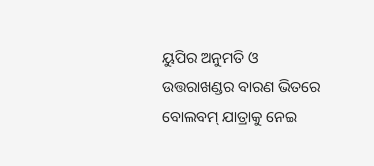ୟୁପିର ଅନୁମତି ଓ ଉତ୍ତରାଖଣ୍ଡର ବାରଣ ଭିତରେ ବୋଲବମ୍ ଯାତ୍ରାକୁ ନେଇ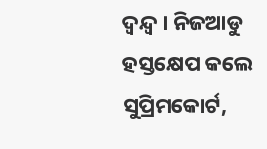ଦ୍ୱନ୍ଦ୍ୱ । ନିଜଆଡୁ ହସ୍ତକ୍ଷେପ କଲେ ସୁପ୍ରିମକୋର୍ଟ,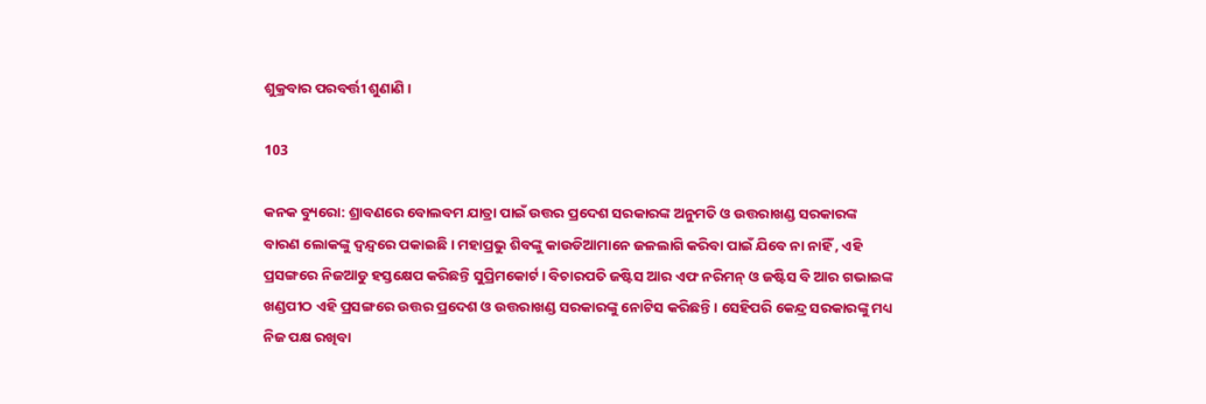ଶୁକ୍ରବାର ପରବର୍ତ୍ତୀ ଶୁଣାଣି ।

103

କନକ ବ୍ୟୁରୋ: ଶ୍ରାବଣରେ ବୋଲବମ ଯାତ୍ରା ପାଇଁ ଉତ୍ତର ପ୍ରଦେଶ ସରକାରଙ୍କ ଅନୁମତି ଓ ଉତ୍ତରାଖଣ୍ଡ ସରକାରଙ୍କ ବାରଣ ଲୋକଙ୍କୁ ଦ୍ୱନ୍ଦ୍ୱରେ ପକାଇଛି । ମହାପ୍ରଭୁ ଶିବଙ୍କୁ କାଉଡିଆମାନେ ଜଳଲାଗି କରିବା ପାଇଁ ଯିବେ ନା ନାହିଁ , ଏହି ପ୍ରସଙ୍ଗରେ ନିଜଆଡୁ ହସ୍ତକ୍ଷେପ କରିଛନ୍ତି ସୁପ୍ରିମକୋର୍ଟ । ବିଚାରପତି ଜଷ୍ଟିସ ଆର ଏଫ ନରିମନ୍ ଓ ଜଷ୍ଟିସ ବି ଆର ଗଭାଇଙ୍କ ଖଣ୍ଡପୀଠ ଏହି ପ୍ରସଙ୍ଗରେ ଉତ୍ତର ପ୍ରଦେଶ ଓ ଉତ୍ତରାଖଣ୍ଡ ସରକାରଙ୍କୁ ନୋଟିସ କରିଛନ୍ତି । ସେହିପରି କେନ୍ଦ୍ର ସରକାରଙ୍କୁ ମଧ୍ୟ ନିଜ ପକ୍ଷ ରଖିବା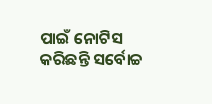ପାଇଁ ନୋଟିସ କରିଛନ୍ତି ସର୍ବୋଚ୍ଚ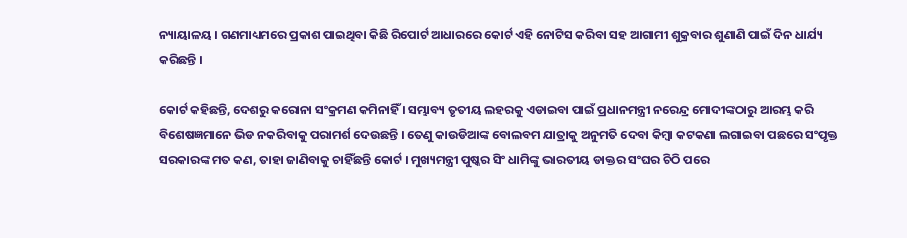ନ୍ୟାୟାଳୟ । ଗଣମାଧ୍ୟମରେ ପ୍ରକାଶ ପାଇଥିବା କିଛି ରିପୋର୍ଟ ଆଧାରରେ କୋର୍ଟ ଏହି ନୋଟିସ କରିବା ସହ ଆଗାମୀ ଶୁକ୍ରବାର ଶୁଣାଣି ପାଇଁ ଦିନ ଧାର୍ଯ୍ୟ କରିଛନ୍ତି ।

କୋର୍ଟ କହିଛନ୍ତି, ଦେଶରୁ କରୋନା ସଂକ୍ରମଣ କମିନାହିଁ । ସମ୍ଭାବ୍ୟ ତୃତୀୟ ଲହରକୁ ଏଡାଇବା ପାଇଁ ପ୍ରଧାନମନ୍ତ୍ରୀ ନରେନ୍ଦ୍ର ମୋଦୀଙ୍କଠାରୁ ଆରମ୍ଭ କରି ବିଶେଷଜ୍ଞମାନେ ଭିଡ ନକରିବାକୁ ପରାମର୍ଶ ଦେଉଛନ୍ତି । ତେଣୁ କାଉଡିଆଙ୍କ ବୋଲବମ ଯାତ୍ରାକୁ ଅନୁମତି ଦେବା କିମ୍ବା କଟକଣା ଲଗାଇବା ପଛରେ ସଂପୃକ୍ତ ସରକାରଙ୍କ ମତ କଣ, ତାହା ଜାଣିବାକୁ ଚାହିଁଛନ୍ତି କୋର୍ଟ । ମୁଖ୍ୟମନ୍ତ୍ରୀ ପୁଷ୍କର ସିଂ ଧାମିଙ୍କୁ ଭାରତୀୟ ଡାକ୍ତର ସଂଘର ଚିଠି ପରେ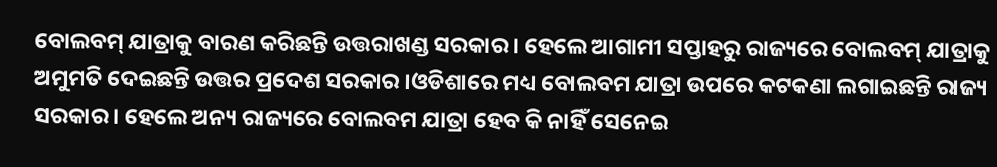ବୋଲବମ୍ ଯାତ୍ରାକୁ ବାରଣ କରିଛନ୍ତି ଉତ୍ତରାଖଣ୍ଡ ସରକାର । ହେଲେ ଆଗାମୀ ସପ୍ତାହରୁ ରାଜ୍ୟରେ ବୋଲବମ୍ ଯାତ୍ରାକୁ ଅମୁମତି ଦେଇଛନ୍ତି ଉତ୍ତର ପ୍ରଦେଶ ସରକାର ।ଓଡିଶାରେ ମଧ୍ୟ ବୋଲବମ ଯାତ୍ରା ଉପରେ କଟକଣା ଲଗାଇଛନ୍ତି ରାଜ୍ୟ ସରକାର । ହେଲେ ଅନ୍ୟ ରାଜ୍ୟରେ ବୋଲବମ ଯାତ୍ରା ହେବ କି ନାହିଁ ସେନେଇ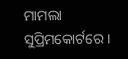ମାମଲା ସୁପ୍ରିମକୋର୍ଟରେ ।